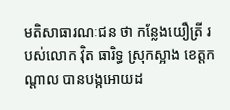មតិសាធារណៈជន ថា កន្លែងយឿត្រី របស់លោក វ៉ិត ធារិទ្ធ ស្រុកស្អាង ខេត្តកណ្តាល បានបង្កអោយដ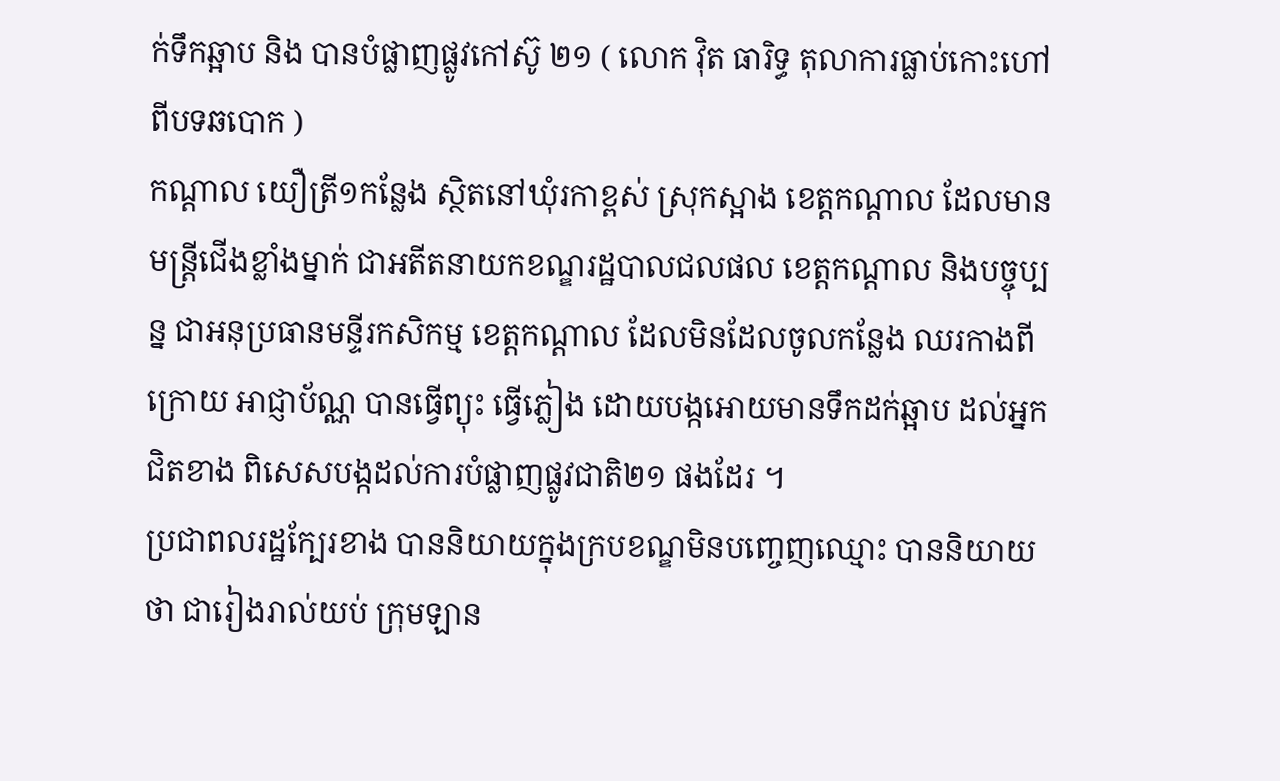ក់ទឹកឆ្អាប និង បានបំផ្លាញផ្លូវកៅស៊ូ ២១ ( លោក វ៉ិត ធារិទ្ធ តុលាការធ្លាប់កោះហៅ ពីបទឆបោក )
កណ្តាល យឿត្រី១កន្លែង ស្ថិតនៅឃុំរកាខ្ពស់ ស្រុកស្អាង ខេត្តកណ្តាល ដែលមានមន្រ្តីជើងខ្លាំងម្នាក់ ជាអតីតនាយកខណ្ឌរដ្ឋបាលជលផល ខេត្តកណ្តាល និងបច្ចុប្បន្ន ជាអនុប្រធានមន្ទីរកសិកម្ម ខេត្តកណ្តាល ដែលមិនដែលចូលកន្លែង ឈរកាងពីក្រោយ អាជ្ញាប័ណ្ណ បានធ្វើព្យុះ ធ្វើភ្លៀង ដោយបង្កអោយមានទឹកដក់ឆ្អាប ដល់អ្នកជិតខាង ពិសេសបង្កដល់ការបំផ្លាញផ្លូវជាតិ២១ ផងដែរ ។
ប្រជាពលរដ្ឋក្បែរខាង បាននិយាយក្នុងក្របខណ្ឌមិនបញ្ចេញឈ្មោះ បាននិយាយថា ជារៀងរាល់យប់ ក្រុមឡាន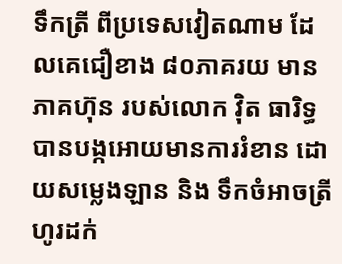ទឹកត្រី ពីប្រទេសវៀតណាម ដែលគេជឿខាង ៨០ភាគរយ មានភាគហ៊ុន របស់លោក វ៉ិត ធារិទ្ធ បានបង្កអោយមានការរំខាន ដោយសម្លេងឡាន និង ទឹកចំអាចត្រី ហូរដក់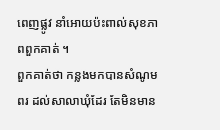ពេញផ្លូវ នាំអោយប៉ះពាល់សុខភាពពួកគាត់ ។
ពួកគាត់ថា កន្លងមកបានសំណូមពរ ដល់សាលាឃុំដែរ តែមិនមាន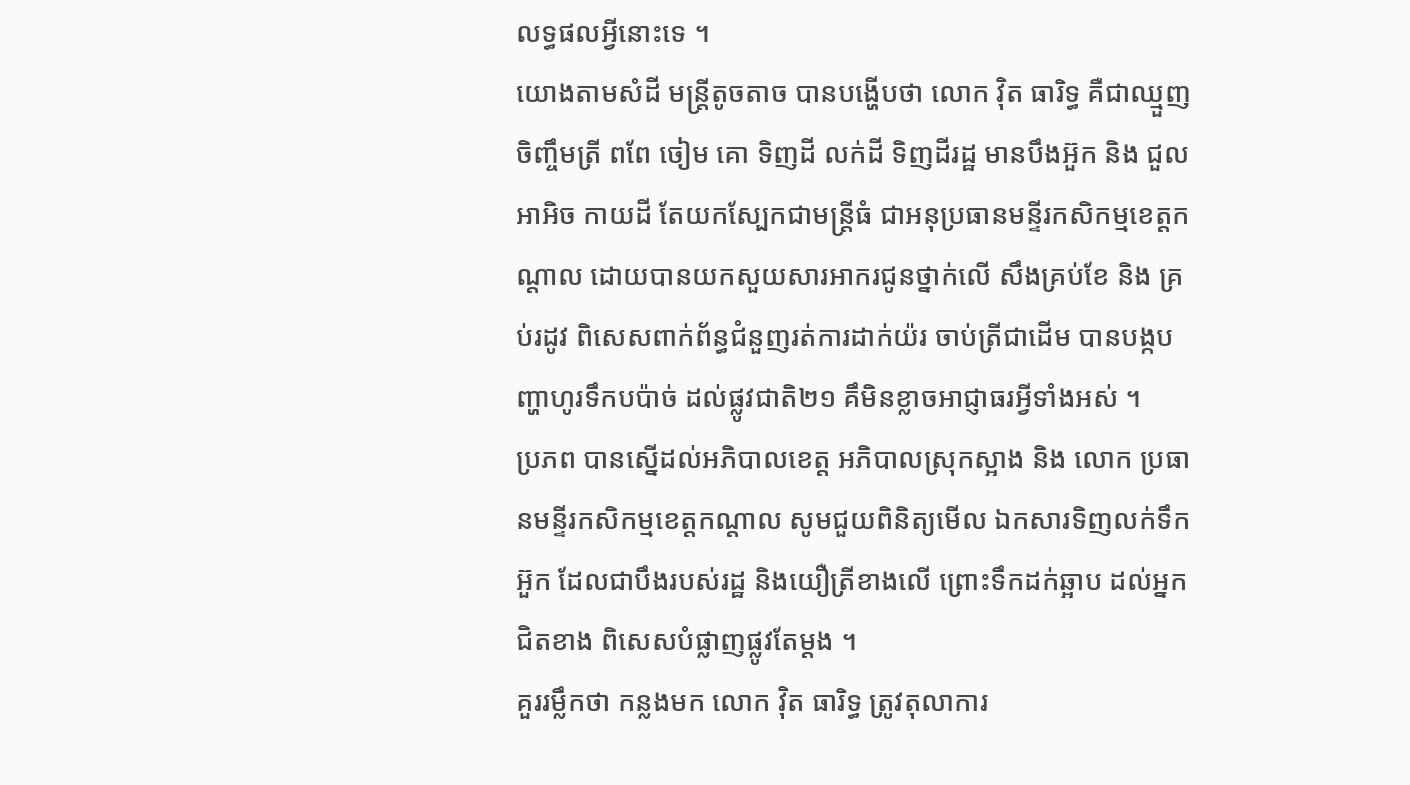លទ្ធផលអ្វីនោះទេ ។
យោងតាមសំដី មន្ត្រីតូចតាច បានបង្ហើបថា លោក វ៉ិត ធារិទ្ធ គឺជាឈ្មួញចិញ្ចឹមត្រី ពពែ ចៀម គោ ទិញដី លក់ដី ទិញដីរដ្ឋ មានបឹងអ៊ួក និង ជួលអាអិច កាយដី តែយកស្បែកជាមន្រ្តីធំ ជាអនុប្រធានមន្ទីរកសិកម្មខេត្តកណ្តាល ដោយបានយកសួយសារអាករជូនថ្នាក់លើ សឹងគ្រប់ខែ និង គ្រប់រដូវ ពិសេសពាក់ព័ន្ធជំនួញរត់ការដាក់យ៉រ ចាប់ត្រីជាដើម បានបង្កបញ្ហាហូរទឹកបប៉ាច់ ដល់ផ្លូវជាតិ២១ គឹមិនខ្លាចអាជ្ញាធរអ្វីទាំងអស់ ។
ប្រភព បានស្នើដល់អភិបាលខេត្ត អភិបាលស្រុកស្អាង និង លោក ប្រធានមន្ទីរកសិកម្មខេត្តកណ្តាល សូមជួយពិនិត្យមើល ឯកសារទិញលក់ទឹកអ៊ួក ដែលជាបឹងរបស់រដ្ឋ និងយឿត្រីខាងលើ ព្រោះទឹកដក់ឆ្អាប ដល់អ្នកជិតខាង ពិសេសបំផ្លាញផ្លូវតែម្តង ។
គួររម្លឹកថា កន្លងមក លោក វ៉ិត ធារិទ្ធ ត្រូវតុលាការ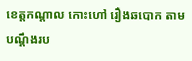ខេត្តកណ្តាល កោះហៅ រឿងឆបោក តាមបណ្តឹងរប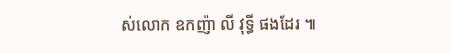ស់លោក ឧកញ៉ា លី វុទ្ធី ផងដែរ ៕